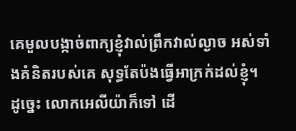គេមួលបង្កាច់ពាក្យខ្ញុំវាល់ព្រឹកវាល់ល្ងាច អស់ទាំងគំនិតរបស់គេ សុទ្ធតែប៉ងធ្វើអាក្រក់ដល់ខ្ញុំ។
ដូច្នេះ លោកអេលីយ៉ាក៏ទៅ ដើ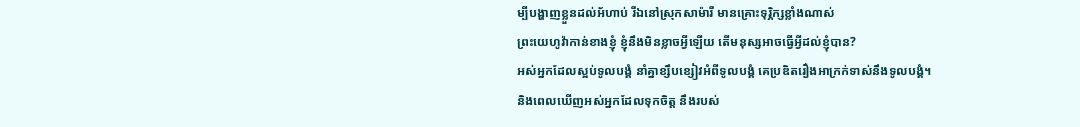ម្បីបង្ហាញខ្លួនដល់អ័ហាប់ រីឯនៅស្រុកសាម៉ារី មានគ្រោះទុរ្ភិក្សខ្លាំងណាស់
ព្រះយេហូវ៉ាកាន់ខាងខ្ញុំ ខ្ញុំនឹងមិនខ្លាចអ្វីឡើយ តើមនុស្សអាចធ្វើអ្វីដល់ខ្ញុំបាន?
អស់អ្នកដែលស្អប់ទូលបង្គំ នាំគ្នាខ្សឹបខ្សៀវអំពីទូលបង្គំ គេប្រឌិតរឿងអាក្រក់ទាស់នឹងទូលបង្គំ។
និងពេលឃើញអស់អ្នកដែលទុកចិត្ត នឹងរបស់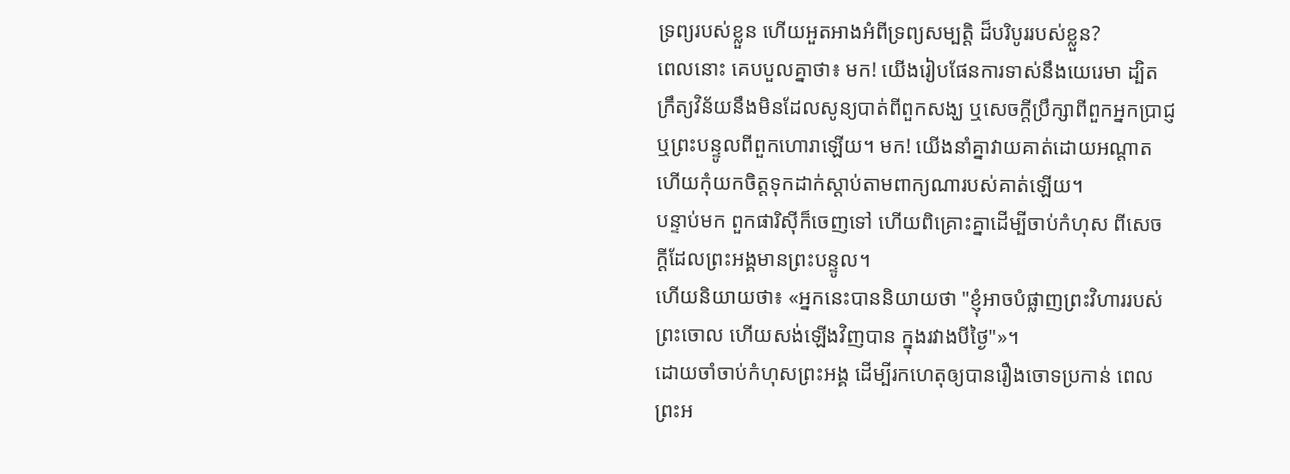ទ្រព្យរបស់ខ្លួន ហើយអួតអាងអំពីទ្រព្យសម្បត្តិ ដ៏បរិបូររបស់ខ្លួន?
ពេលនោះ គេបបួលគ្នាថា៖ មក! យើងរៀបផែនការទាស់នឹងយេរេមា ដ្បិតក្រឹត្យវិន័យនឹងមិនដែលសូន្យបាត់ពីពួកសង្ឃ ឬសេចក្ដីប្រឹក្សាពីពួកអ្នកប្រាជ្ញ ឬព្រះបន្ទូលពីពួកហោរាឡើយ។ មក! យើងនាំគ្នាវាយគាត់ដោយអណ្ដាត ហើយកុំយកចិត្តទុកដាក់ស្តាប់តាមពាក្យណារបស់គាត់ឡើយ។
បន្ទាប់មក ពួកផារិស៊ីក៏ចេញទៅ ហើយពិគ្រោះគ្នាដើម្បីចាប់កំហុស ពីសេចក្ដីដែលព្រះអង្គមានព្រះបន្ទូល។
ហើយនិយាយថា៖ «អ្នកនេះបាននិយាយថា "ខ្ញុំអាចបំផ្លាញព្រះវិហាររបស់ព្រះចោល ហើយសង់ឡើងវិញបាន ក្នុងរវាងបីថ្ងៃ"»។
ដោយចាំចាប់កំហុសព្រះអង្គ ដើម្បីរកហេតុឲ្យបានរឿងចោទប្រកាន់ ពេលព្រះអ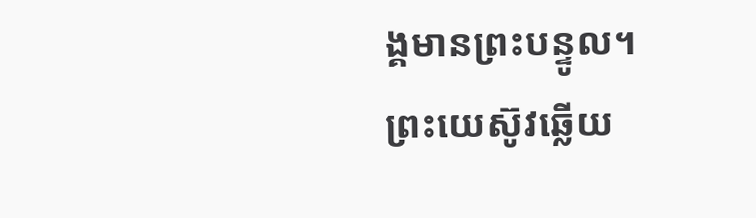ង្គមានព្រះបន្ទូល។
ព្រះយេស៊ូវឆ្លើយ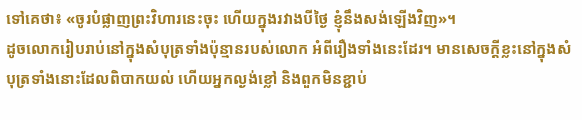ទៅគេថា៖ «ចូរបំផ្លាញព្រះវិហារនេះចុះ ហើយក្នុងរវាងបីថ្ងៃ ខ្ញុំនឹងសង់ឡើងវិញ»។
ដូចលោករៀបរាប់នៅក្នុងសំបុត្រទាំងប៉ុន្មានរបស់លោក អំពីរឿងទាំងនេះដែរ។ មានសេចក្ដីខ្លះនៅក្នុងសំបុត្រទាំងនោះដែលពិបាកយល់ ហើយអ្នកល្ងង់ខ្លៅ និងពួកមិនខ្ជាប់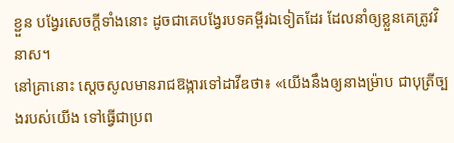ខ្ជួន បង្វែរសេចក្ដីទាំងនោះ ដូចជាគេបង្វែរបទគម្ពីរឯទៀតដែរ ដែលនាំឲ្យខ្លួនគេត្រូវវិនាស។
នៅគ្រានោះ ស្ដេចសូលមានរាជឱង្ការទៅដាវីឌថា៖ «យើងនឹងឲ្យនាងម៉្រាប ជាបុត្រីច្បងរបស់យើង ទៅធ្វើជាប្រព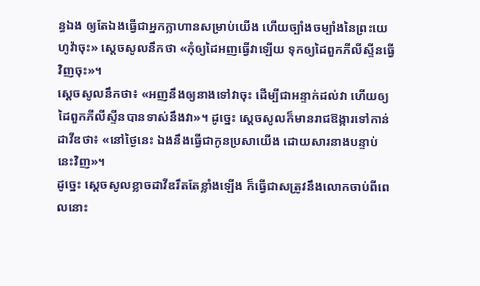ន្ធឯង ឲ្យតែឯងធ្វើជាអ្នកក្លាហានសម្រាប់យើង ហើយច្បាំងចម្បាំងនៃព្រះយេហូវ៉ាចុះ» ស្ដេចសូលនឹកថា «កុំឲ្យដៃអញធ្វើវាឡើយ ទុកឲ្យដៃពួកភីលីស្ទីនធ្វើវិញចុះ»។
ស្ដេចសូលនឹកថា៖ «អញនឹងឲ្យនាងទៅវាចុះ ដើម្បីជាអន្ទាក់ដល់វា ហើយឲ្យដៃពួកភីលីស្ទីនបានទាស់នឹងវា»។ ដូច្នេះ ស្ដេចសូលក៏មានរាជឱង្ការទៅកាន់ដាវីឌថា៖ «នៅថ្ងៃនេះ ឯងនឹងធ្វើជាកូនប្រសាយើង ដោយសារនាងបន្ទាប់ នេះវិញ»។
ដូច្នេះ ស្ដេចសូលខ្លាចដាវីឌរឹតតែខ្លាំងឡើង ក៏ធ្វើជាសត្រូវនឹងលោកចាប់ពីពេលនោះ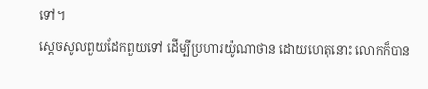ទៅ។
ស្ដេចសូលពួយដែកពួយទៅ ដើម្បីប្រហារយ៉ូណាថាន ដោយហេតុនោះ លោកក៏បាន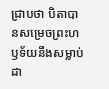ជ្រាបថា បិតាបានសម្រេចព្រះហឫទ័យនឹងសម្លាប់ដា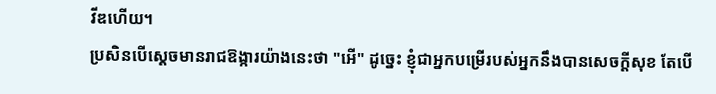វីឌហើយ។
ប្រសិនបើស្ដេចមានរាជឱង្ការយ៉ាងនេះថា "អើ" ដូច្នេះ ខ្ញុំជាអ្នកបម្រើរបស់អ្នកនឹងបានសេចក្ដីសុខ តែបើ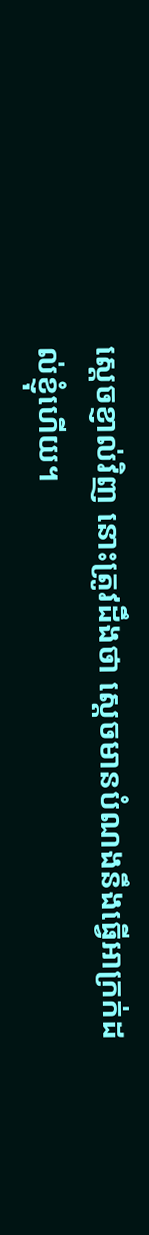ស្ដេចខ្ញាល់វិញ នោះត្រូវដឹងថា ស្ដេចមានបំណងនឹងធ្វើអាក្រក់ដល់ខ្ញុំហើយ។